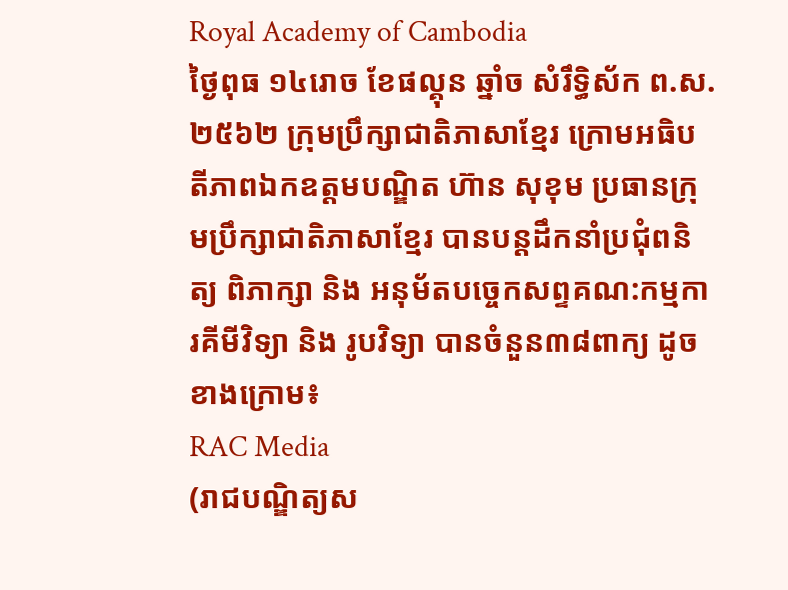Royal Academy of Cambodia
ថ្ងៃពុធ ១៤រោច ខែផល្គុន ឆ្នាំច សំរឹទ្ធិស័ក ព.ស.២៥៦២ ក្រុមប្រឹក្សាជាតិភាសាខ្មែរ ក្រោមអធិបតីភាពឯកឧត្តមបណ្ឌិត ហ៊ាន សុខុម ប្រធានក្រុមប្រឹក្សាជាតិភាសាខ្មែរ បានបន្តដឹកនាំប្រជុំពនិត្យ ពិភាក្សា និង អនុម័តបច្ចេកសព្ទគណ:កម្មការគីមីវិទ្យា និង រូបវិទ្យា បានចំនួន៣៨ពាក្យ ដូចខាងក្រោម៖
RAC Media
(រាជបណ្ឌិត្យស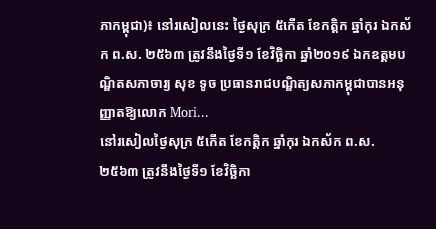ភាកម្ពុជា)៖ នៅរសៀលនេះ ថ្ងៃសុក្រ ៥កើត ខែកត្តិក ឆ្នាំកុរ ឯកស័ក ព.ស. ២៥៦៣ ត្រូវនឹងថ្ងៃទី១ ខែវិច្ឆិកា ឆ្នាំ២០១៩ ឯកឧត្ដមបណ្ឌិតសភាចារ្យ សុខ ទូច ប្រធានរាជបណ្ឌិត្យសភាកម្ពុជាបានអនុញ្ញាតឱ្យលោក Mori...
នៅរសៀលថ្ងៃសុក្រ ៥កើត ខែកត្តិក ឆ្នាំកុរ ឯកស័ក ព.ស. ២៥៦៣ ត្រូវនឹងថ្ងៃទី១ ខែវិច្ឆិកា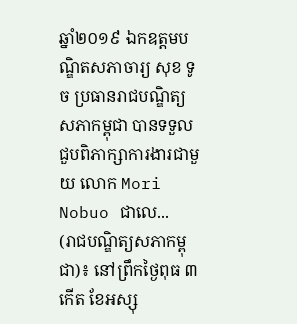ឆ្នាំ២០១៩ ឯកឧត្ដមបណ្ឌិតសភាចារ្យ សុខ ទូច ប្រធានរាជបណ្ឌិត្យសភាកម្ពុជា បានទទួលជួបពិភាក្សាការងារជាមួយ លោក Mori Nobuo ជាលេ...
(រាជបណ្ឌិត្យសភាកម្ពុជា)៖ នៅព្រឹកថ្ងៃពុធ ៣កើត ខែអស្សុ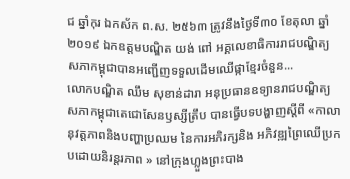ជ ឆ្នាំកុរ ឯកស័ក ព.ស. ២៥៦៣ ត្រូវនឹងថ្ងៃទី៣០ ខែតុលា ឆ្នាំ២០១៩ ឯកឧត្តមបណ្ឌិត យង់ ពៅ អគ្គលេខាធិការរាជបណ្ឌិត្យសភាកម្ពុជាបានអញ្ជើញទទួលដើមឈើផ្កាខ្មែរចំនួន...
លោកបណ្ឌិត ឈឹម សុខាន់ដារា អនុប្រធានឧទ្យានរាជបណ្ឌិត្យសភាកម្ពុជាតេជោសែនឫស្សីត្រឹប បានធ្វើបទបង្ហាញស្តីពី «កាលានុវត្តភាពនិងបញ្ហាប្រឈម នៃការអភិរក្សនិង អភិវឌ្ឍព្រៃឈើប្រកបដោយនិរន្តរភាព » នៅក្រុងហ្លួងព្រះបាង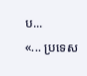ប...
«... ប្រទេស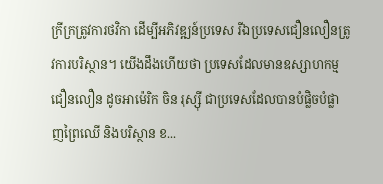ក្រីក្រត្រូវការថវិកា ដើម្បីអភិវឌ្ឍន៍ប្រទេស រីឯប្រទេសជឿនលឿនត្រូវការបរិស្ថាន។ យើងដឹងហើយថា ប្រទេសដែលមានឧស្សាហកម្មជឿនលឿន ដូចអាម៉េរិក ចិន រុស្ស៊ី ជាប្រទេសដែលបានបំផ្លិចបំផ្លាញព្រៃឈើ និងបរិស្ថាន ខ...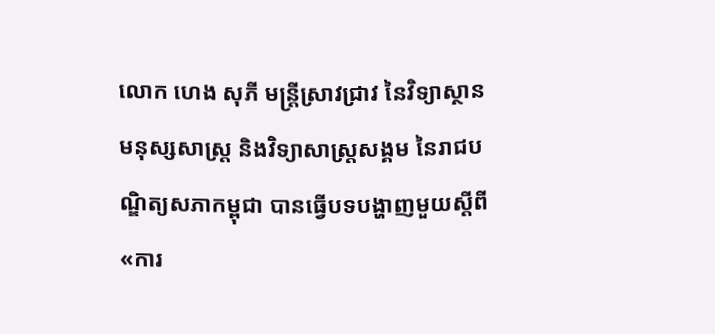លោក ហេង សុភី មន្រ្តីស្រាវជ្រាវ នៃវិទ្យាស្ថាន មនុស្សសាស្រ្ត និងវិទ្យាសាស្រ្តសង្គម នៃរាជបណ្ឌិត្យសភាកម្ពុជា បានធ្វើបទបង្ហាញមួយស្តីពី «ការ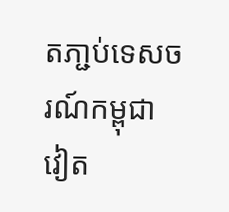តភា្ជប់ទេសចរណ៍កម្ពុជា វៀត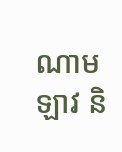ណាម ឡាវ និ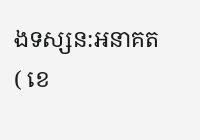ងទស្សន:អនាគត ( ខេ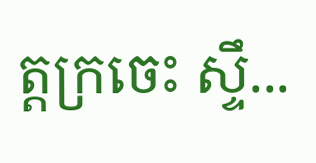ត្តក្រចេះ ស្ទឹ...